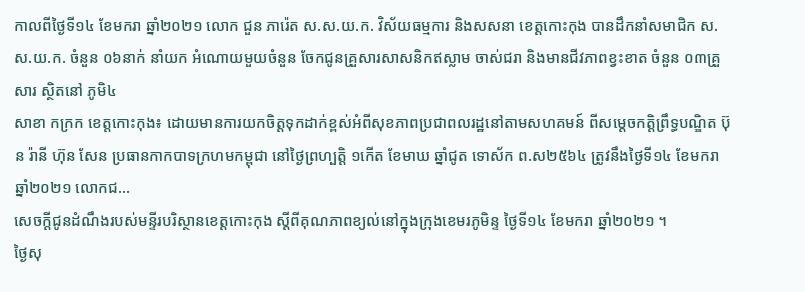កាលពីថ្ងៃទី១៤ ខែមករា ឆ្នាំ២០២១ លោក ជួន ភារ៉េត ស.ស.យ.ក. វិស័យធម្មការ និងសសនា ខេត្តកោះកុង បានដឹកនាំសមាជិក ស.ស.យ.ក. ចំនួន ០៦នាក់ នាំយក អំណោយមួយចំនួន ចែកជូនគ្រួសារសាសនិកឥស្លាម ចាស់ជរា និងមានជីវភាពខ្វះខាត ចំនួន ០៣គ្រួសារ សិ្ថតនៅ ភូមិ៤
សាខា កក្រក ខេត្តកោះកុង៖ ដោយមានការយកចិត្តទុកដាក់ខ្ពស់អំពីសុខភាពប្រជាពលរដ្ឋនៅតាមសហគមន៍ ពីសម្តេចកត្តិព្រឹទ្ធបណ្ឌិត ប៊ុន រ៉ានី ហ៊ុន សែន ប្រធានកាកបាទក្រហមកម្ពុជា នៅថ្ងៃព្រហ្បត្តិ ១កើត ខែមាឃ ឆ្នាំជូត ទោស័ក ព.ស២៥៦៤ ត្រូវនឹងថ្ងៃទី១៤ ខែមករា ឆ្នាំ២០២១ លោកជ...
សេចក្តីជូនដំណឹងរបស់មន្ទីរបរិស្ថានខេត្តកោះកុង ស្តីពីគុណភាពខ្យល់នៅក្នុងក្រុងខេមរភូមិន្ទ ថ្ងៃទី១៤ ខែមករា ឆ្នាំ២០២១ ។
ថ្ងៃសុ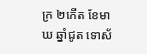ក្រ ២កើត ខែមាឃ ឆ្នាំជូត ទោស័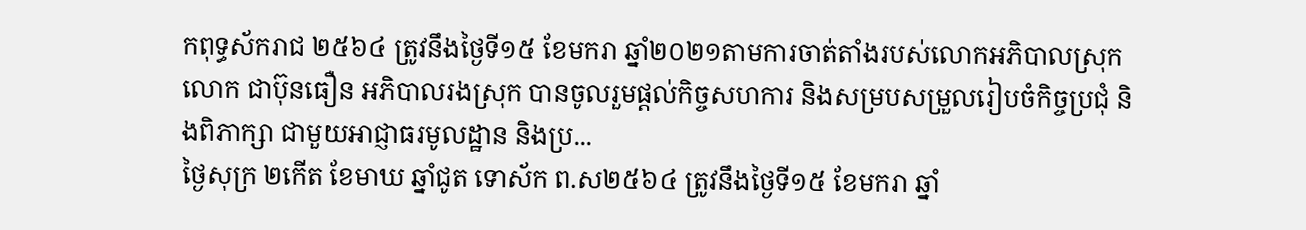កពុទ្ធស័ករាជ ២៥៦៤ ត្រូវនឹងថ្ងៃទី១៥ ខែមករា ឆ្នាំ២០២១តាមការចាត់តាំងរបស់លោកអភិបាលស្រុក លោក ជាប៊ុនធឿន អភិបាលរងស្រុក បានចូលរួមផ្ដល់កិច្ចសហការ និងសម្របសម្រួលរៀបចំកិច្ចប្រជុំ និងពិភាក្សា ជាមួយអាជ្ញាធរមូលដ្ឋាន និងប្រ...
ថ្ងៃសុក្រ ២កើត ខែមាឃ ឆ្នាំជូត ទោស័ក ព.ស២៥៦៤ ត្រូវនឹងថ្ងៃទី១៥ ខែមករា ឆ្នាំ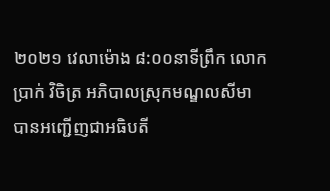២០២១ វេលាម៉ោង ៨:០០នាទីព្រឹក លោក ប្រាក់ វិចិត្រ អភិបាលស្រុកមណ្ឌលសីមា បានអញ្ជើញជាអធិបតី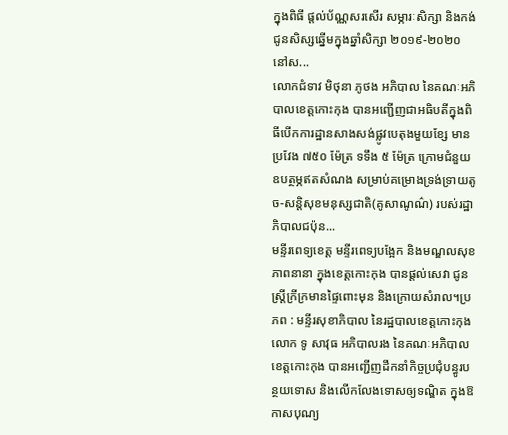ក្នុងពិធី ផ្តល់ប័ណ្ណសរសើរ សម្ភារៈសិក្សា និងកង់ជូនសិស្សឆ្នើមក្នុងឆ្នាំសិក្សា ២០១៩-២០២០ នៅស...
លោកជំទាវ មិថុនា ភូថង អភិបាល នៃគណៈអភិបាលខេត្តកោះកុង បានអញ្ជើញជាអធិបតីក្នុងពិធីបើកការដ្ឋានសាងសង់ផ្លូវបេតុងមួយខ្សែ មានប្រវែង ៧៥០ ម៉ែត្រ ទទឹង ៥ ម៉ែត្រ ក្រោមជំនួយឧបត្ថម្ភឥតសំណង សម្រាប់គម្រោងទ្រង់ទ្រាយតូច-សន្តិសុខមនុស្សជាតិ(គូសាណូណ៌) របស់រដ្ឋាភិបាលជប៉ុន...
មន្ទីរពេទ្យខេត្ត មន្ទីរពេទ្យបង្អែក និងមណ្ឌលសុខភាពនានា ក្នុងខេត្តកោះកុង បានផ្ដល់សេវា ជូនស្ត្រីក្រីក្រមានផ្ទៃពោះមុន និងក្រោយសំរាល។ប្រភព : មន្ទីរសុខាភិបាល នៃរដ្ឋបាលខេត្តកោះកុង
លោក ទូ សាវុធ អភិបាលរង នៃគណៈអភិបាលខេត្តកោះកុង បានអញ្ជើញដឹកនាំកិច្ចប្រជុំបន្ធូរបន្ថយទោស និងលើកលែងទោសឲ្យទណ្ឌិត ក្នុងឱកាសបុណ្យ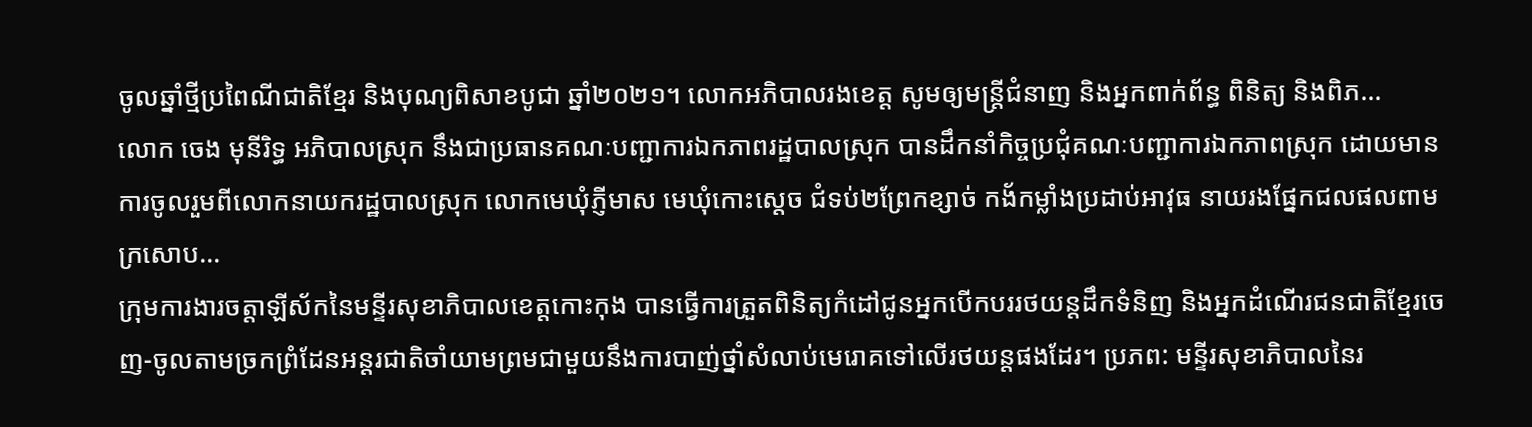ចូលឆ្នាំថ្មីប្រពៃណីជាតិខ្មែរ និងបុណ្យពិសាខបូជា ឆ្នាំ២០២១។ លោកអភិបាលរងខេត្ត សូមឲ្យមន្ត្រីជំនាញ និងអ្នកពាក់ព័ន្ធ ពិនិត្យ និងពិភ...
លោក ចេង មុនីរិទ្ធ អភិបាលស្រុក នឹងជាប្រធានគណៈបញ្ជាការឯកភាពរដ្ឋបាលស្រុក បានដឹកនាំកិច្ចប្រជុំគណៈបញ្ជាការឯកភាពស្រុក ដោយមានការចូលរួមពីលោកនាយករដ្ឋបាលស្រុក លោកមេឃុំភ្ញីមាស មេឃុំកោះស្ដេច ជំទប់២ព្រែកខ្សាច់ កង័កម្លាំងប្រដាប់អាវុធ នាយរងផ្នែកជលផលពាមក្រសោប...
ក្រុមការងារចត្តាឡីស័កនៃមន្ទីរសុខាភិបាលខេត្តកោះកុង បានធ្វើការត្រួតពិនិត្យកំដៅជូនអ្នកបើកបររថយន្តដឹកទំនិញ និងអ្នកដំណើរជនជាតិខ្មែរចេញ-ចូលតាមច្រកព្រំដែនអន្តរជាតិចាំយាមព្រមជាមួយនឹងការបាញ់ថ្នាំសំលាប់មេរោគទៅលើរថយន្តផងដែរ។ ប្រភព: មន្ទីរសុខាភិបាលនៃរ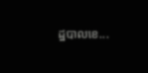ដ្ឋបាលខេ...